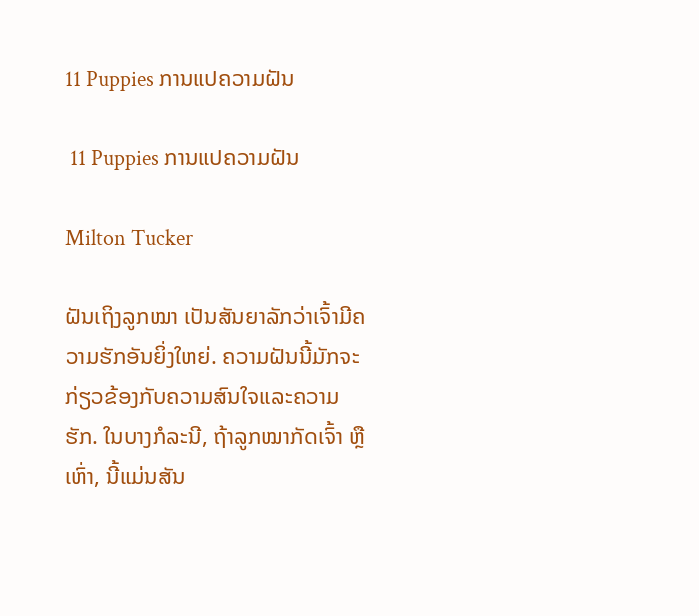11 Puppies ການແປຄວາມຝັນ

 11 Puppies ການແປຄວາມຝັນ

Milton Tucker

ຝັນເຖິງລູກໝາ ເປັນສັນຍາລັກວ່າເຈົ້າມີຄວາມຮັກອັນຍິ່ງໃຫຍ່. ຄວາມຝັນນີ້ມັກຈະກ່ຽວຂ້ອງກັບຄວາມສົນໃຈແລະຄວາມຮັກ. ໃນບາງກໍລະນີ, ຖ້າລູກໝາກັດເຈົ້າ ຫຼືເຫົ່າ, ນີ້ແມ່ນສັນ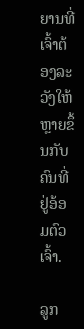ຍານທີ່ເຈົ້າຕ້ອງລະວັງໃຫ້ຫຼາຍຂຶ້ນກັບຄົນທີ່ຢູ່ອ້ອມຕົວເຈົ້າ.

ລູກ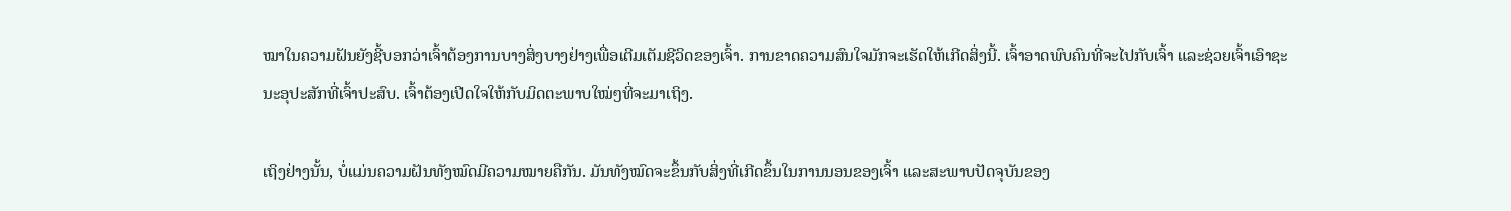ໝາໃນຄວາມຝັນຍັງຊີ້ບອກວ່າເຈົ້າຕ້ອງການບາງສິ່ງບາງຢ່າງເພື່ອເຕີມເຕັມຊີວິດຂອງເຈົ້າ. ການຂາດຄວາມສົນໃຈມັກຈະເຮັດໃຫ້ເກີດສິ່ງນີ້. ເຈົ້າອາດພົບຄົນທີ່ຈະໄປກັບເຈົ້າ ແລະຊ່ວຍເຈົ້າເອົາຊະນະອຸປະສັກທີ່ເຈົ້າປະສົບ. ເຈົ້າຕ້ອງເປີດໃຈໃຫ້ກັບມິດຕະພາບໃໝ່ໆທີ່ຈະມາເຖິງ.

ເຖິງຢ່າງນັ້ນ, ບໍ່ແມ່ນຄວາມຝັນທັງໝົດມີຄວາມໝາຍຄືກັນ. ມັນທັງໝົດຈະຂຶ້ນກັບສິ່ງທີ່ເກີດຂຶ້ນໃນການນອນຂອງເຈົ້າ ແລະສະພາບປັດຈຸບັນຂອງ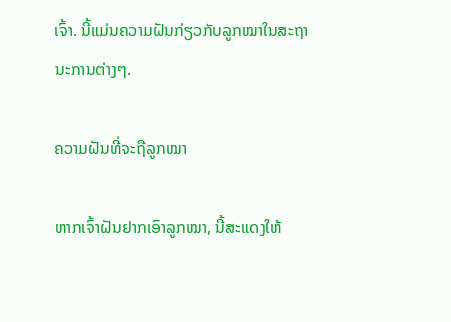ເຈົ້າ. ນີ້ແມ່ນຄວາມຝັນກ່ຽວກັບລູກໝາໃນສະຖານະການຕ່າງໆ.

ຄວາມຝັນທີ່ຈະຖືລູກໝາ

ຫາກເຈົ້າຝັນຢາກເອົາລູກໝາ, ນີ້ສະແດງໃຫ້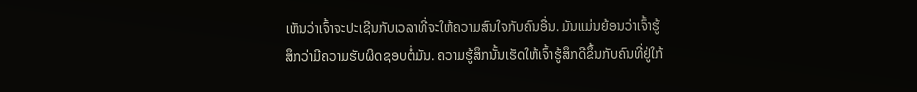ເຫັນວ່າເຈົ້າຈະປະເຊີນກັບເວລາທີ່ຈະໃຫ້ຄວາມສົນໃຈກັບຄົນອື່ນ. ມັນແມ່ນຍ້ອນວ່າເຈົ້າຮູ້ສຶກວ່າມີຄວາມຮັບຜິດຊອບຕໍ່ມັນ. ຄວາມຮູ້ສຶກນັ້ນເຮັດໃຫ້ເຈົ້າຮູ້ສຶກດີຂຶ້ນກັບຄົນທີ່ຢູ່ໃກ້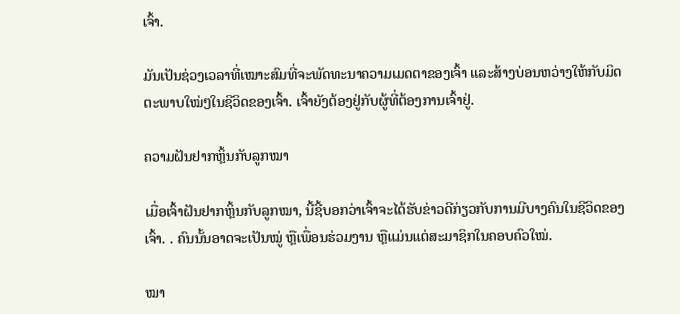ເຈົ້າ.

ມັນເປັນຊ່ວງເວລາທີ່ເໝາະສົມທີ່ຈະພັດທະນາຄວາມເມດຕາຂອງເຈົ້າ ແລະສ້າງບ່ອນຫວ່າງໃຫ້ກັບມິດຕະພາບໃໝ່ໆໃນຊີວິດຂອງເຈົ້າ. ເຈົ້າຍັງຕ້ອງຢູ່ກັບຜູ້ທີ່ຕ້ອງການເຈົ້າຢູ່.

ຄວາມຝັນຢາກຫຼິ້ນກັບລູກໝາ

ເມື່ອເຈົ້າຝັນຢາກຫຼິ້ນກັບລູກໝາ, ນີ້ຊີ້ບອກວ່າເຈົ້າຈະໄດ້ຮັບຂ່າວດີກ່ຽວກັບການມີບາງຄົນໃນຊີວິດຂອງເຈົ້າ. . ຄົນນັ້ນອາດຈະເປັນໝູ່ ຫຼືເພື່ອນຮ່ວມງານ ຫຼືແມ່ນແຕ່ສະມາຊິກໃນຄອບຄົວໃໝ່.

ໝາ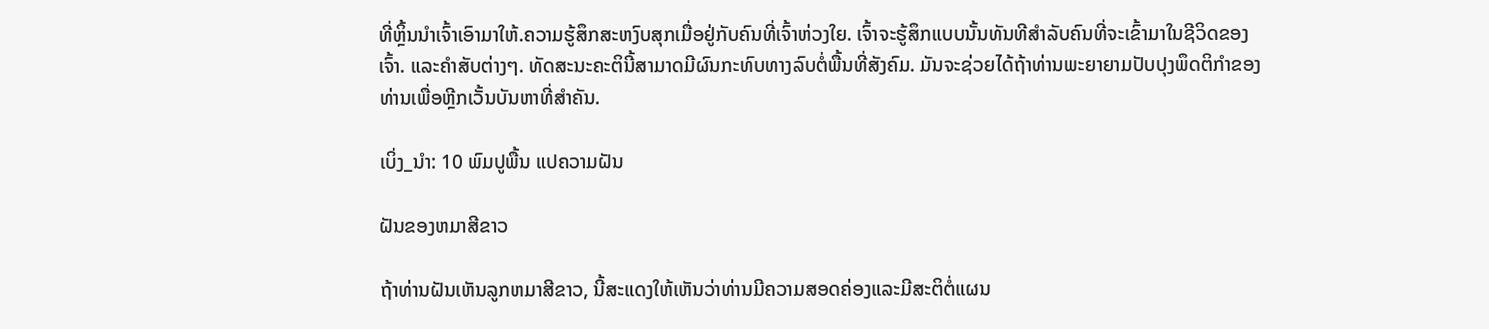ທີ່ຫຼິ້ນນຳເຈົ້າເອົາມາໃຫ້.ຄວາມຮູ້ສຶກສະຫງົບສຸກເມື່ອຢູ່ກັບຄົນທີ່ເຈົ້າຫ່ວງໃຍ. ເຈົ້າຈະຮູ້ສຶກແບບນັ້ນທັນທີສຳລັບຄົນທີ່ຈະເຂົ້າມາໃນຊີວິດຂອງເຈົ້າ. ແລະຄໍາສັບຕ່າງໆ. ທັດສະນະຄະຕິນີ້ສາມາດມີຜົນກະທົບທາງລົບຕໍ່ພື້ນທີ່ສັງຄົມ. ມັນຈະຊ່ວຍໄດ້ຖ້າທ່ານພະຍາຍາມປັບປຸງພຶດຕິກໍາຂອງທ່ານເພື່ອຫຼີກເວັ້ນບັນຫາທີ່ສໍາຄັນ.

ເບິ່ງ_ນຳ: 10 ພົມປູພື້ນ ແປຄວາມຝັນ

ຝັນຂອງຫມາສີຂາວ

ຖ້າທ່ານຝັນເຫັນລູກຫມາສີຂາວ, ນີ້ສະແດງໃຫ້ເຫັນວ່າທ່ານມີຄວາມສອດຄ່ອງແລະມີສະຕິຕໍ່ແຜນ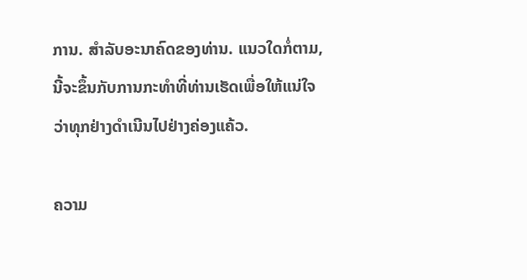ການ. ສໍາລັບອະນາຄົດຂອງທ່ານ. ແນວໃດກໍ່ຕາມ, ນີ້ຈະຂຶ້ນກັບການກະທຳທີ່ທ່ານເຮັດເພື່ອໃຫ້ແນ່ໃຈວ່າທຸກຢ່າງດຳເນີນໄປຢ່າງຄ່ອງແຄ້ວ.

ຄວາມ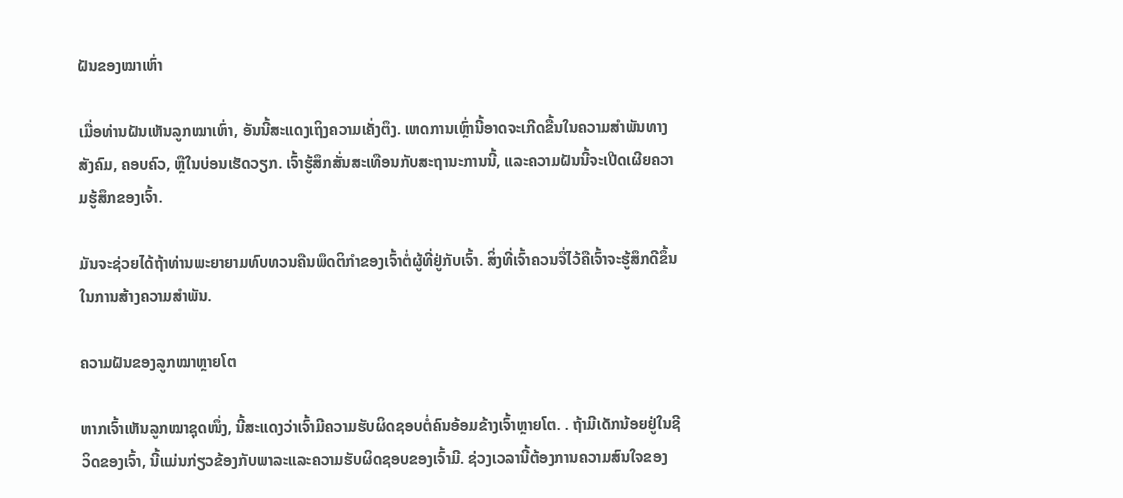ຝັນຂອງໝາເຫົ່າ

ເມື່ອທ່ານຝັນເຫັນລູກໝາເຫົ່າ, ອັນນີ້ສະແດງເຖິງຄວາມເຄັ່ງຕຶງ. ເຫດການເຫຼົ່ານີ້ອາດຈະເກີດຂື້ນໃນຄວາມສໍາພັນທາງສັງຄົມ, ຄອບຄົວ, ຫຼືໃນບ່ອນເຮັດວຽກ. ເຈົ້າຮູ້ສຶກສັ່ນສະເທືອນກັບສະຖານະການນີ້, ແລະຄວາມຝັນນີ້ຈະເປີດເຜີຍຄວາມຮູ້ສຶກຂອງເຈົ້າ.

ມັນຈະຊ່ວຍໄດ້ຖ້າທ່ານພະຍາຍາມທົບທວນຄືນພຶດຕິກໍາຂອງເຈົ້າຕໍ່ຜູ້ທີ່ຢູ່ກັບເຈົ້າ. ສິ່ງທີ່ເຈົ້າຄວນຈື່ໄວ້ຄືເຈົ້າຈະຮູ້ສຶກດີຂຶ້ນໃນການສ້າງຄວາມສຳພັນ.

ຄວາມຝັນຂອງລູກໝາຫຼາຍໂຕ

ຫາກເຈົ້າເຫັນລູກໝາຊຸດໜຶ່ງ, ນີ້ສະແດງວ່າເຈົ້າມີຄວາມຮັບຜິດຊອບຕໍ່ຄົນອ້ອມຂ້າງເຈົ້າຫຼາຍໂຕ. . ຖ້າມີເດັກນ້ອຍຢູ່ໃນຊີວິດຂອງເຈົ້າ, ນີ້ແມ່ນກ່ຽວຂ້ອງກັບພາລະແລະຄວາມຮັບຜິດຊອບຂອງເຈົ້າມີ. ຊ່ວງເວລານີ້ຕ້ອງການຄວາມສົນໃຈຂອງ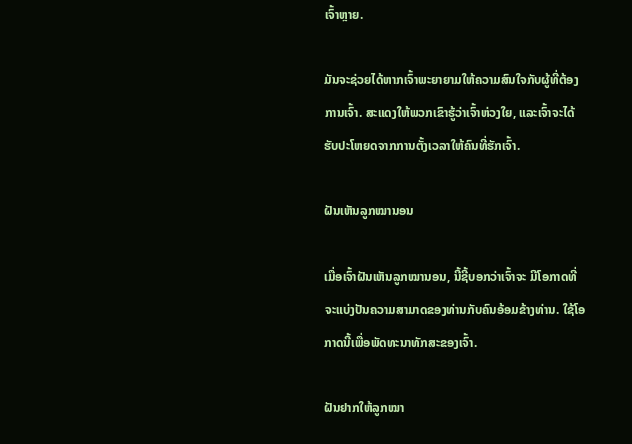ເຈົ້າຫຼາຍ.

ມັນຈະຊ່ວຍໄດ້ຫາກເຈົ້າພະຍາຍາມໃຫ້ຄວາມສົນໃຈກັບຜູ້ທີ່ຕ້ອງການເຈົ້າ. ສະແດງໃຫ້ພວກເຂົາຮູ້ວ່າເຈົ້າຫ່ວງໃຍ, ແລະເຈົ້າຈະໄດ້ຮັບປະໂຫຍດຈາກການຕັ້ງເວລາໃຫ້ຄົນທີ່ຮັກເຈົ້າ.

ຝັນເຫັນລູກໝານອນ

ເມື່ອເຈົ້າຝັນເຫັນລູກໝານອນ, ນີ້ຊີ້ບອກວ່າເຈົ້າຈະ ມີໂອກາດທີ່ຈະແບ່ງປັນຄວາມສາມາດຂອງທ່ານກັບຄົນອ້ອມຂ້າງທ່ານ. ໃຊ້ໂອກາດນີ້ເພື່ອພັດທະນາທັກສະຂອງເຈົ້າ.

ຝັນຢາກໃຫ້ລູກໝາ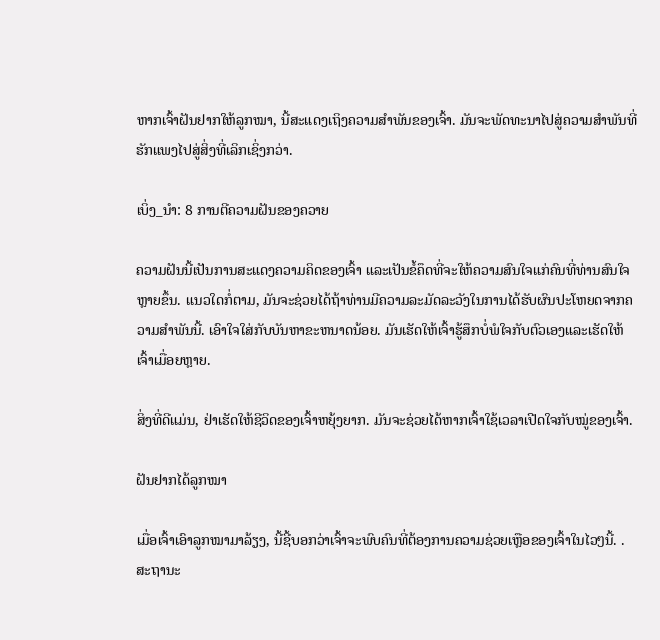ຫາກເຈົ້າຝັນຢາກໃຫ້ລູກໝາ, ນີ້ສະແດງເຖິງຄວາມສຳພັນຂອງເຈົ້າ. ມັນຈະພັດທະນາໄປສູ່ຄວາມສຳພັນທີ່ຮັກແພງໄປສູ່ສິ່ງທີ່ເລິກເຊິ່ງກວ່າ.

ເບິ່ງ_ນຳ: 8 ການຕີຄວາມຝັນຂອງຄວາຍ

ຄວາມຝັນນີ້ເປັນການສະແດງຄວາມຄິດຂອງເຈົ້າ ແລະເປັນຂໍ້ຄຶດທີ່ຈະໃຫ້ຄວາມສົນໃຈແກ່ຄົນທີ່ທ່ານສົນໃຈຫຼາຍຂຶ້ນ. ແນວໃດກໍ່ຕາມ, ມັນຈະຊ່ວຍໄດ້ຖ້າທ່ານມີຄວາມລະມັດລະວັງໃນການໄດ້ຮັບຜົນປະໂຫຍດຈາກຄວາມສຳພັນນີ້. ເອົາໃຈໃສ່ກັບບັນຫາຂະຫນາດນ້ອຍ. ມັນເຮັດໃຫ້ເຈົ້າຮູ້ສຶກບໍ່ພໍໃຈກັບຕົວເອງແລະເຮັດໃຫ້ເຈົ້າເມື່ອຍຫຼາຍ.

ສິ່ງທີ່ດີແມ່ນ, ຢ່າເຮັດໃຫ້ຊີວິດຂອງເຈົ້າຫຍຸ້ງຍາກ. ມັນຈະຊ່ວຍໄດ້ຫາກເຈົ້າໃຊ້ເວລາເປີດໃຈກັບໝູ່ຂອງເຈົ້າ.

ຝັນຢາກໄດ້ລູກໝາ

ເມື່ອເຈົ້າເອົາລູກໝາມາລ້ຽງ, ນີ້ຊີ້ບອກວ່າເຈົ້າຈະພົບຄົນທີ່ຕ້ອງການຄວາມຊ່ວຍເຫຼືອຂອງເຈົ້າໃນໄວໆນີ້. . ສະຖານະ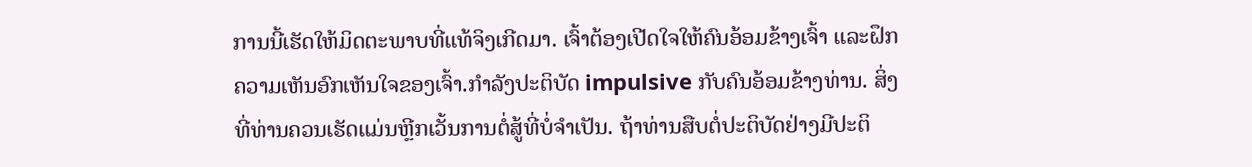ການນີ້ເຮັດໃຫ້ມິດຕະພາບທີ່ແທ້ຈິງເກີດມາ. ເຈົ້າຕ້ອງເປີດໃຈໃຫ້ຄົນອ້ອມຂ້າງເຈົ້າ ແລະຝຶກຄວາມເຫັນອົກເຫັນໃຈຂອງເຈົ້າ.ກໍາລັງປະຕິບັດ impulsive ກັບຄົນອ້ອມຂ້າງທ່ານ. ສິ່ງທີ່ທ່ານຄວນເຮັດແມ່ນຫຼີກເວັ້ນການຕໍ່ສູ້ທີ່ບໍ່ຈໍາເປັນ. ຖ້າທ່ານສືບຕໍ່ປະຕິບັດຢ່າງມີປະຕິ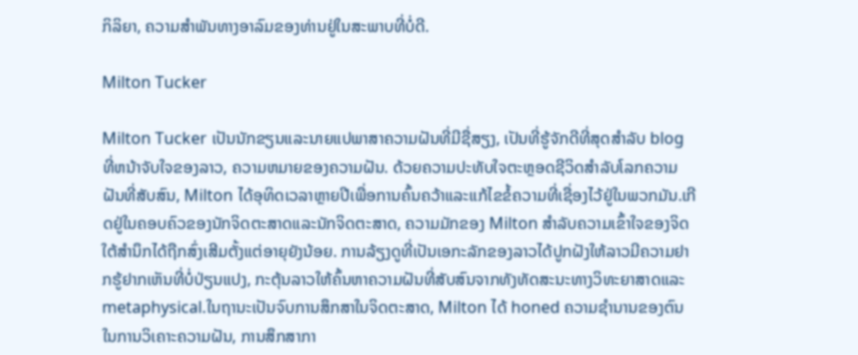ກິລິຍາ, ຄວາມສຳພັນທາງອາລົມຂອງທ່ານຢູ່ໃນສະພາບທີ່ບໍ່ດີ.

Milton Tucker

Milton Tucker ເປັນນັກຂຽນແລະນາຍແປພາສາຄວາມຝັນທີ່ມີຊື່ສຽງ, ເປັນທີ່ຮູ້ຈັກດີທີ່ສຸດສໍາລັບ blog ທີ່ຫນ້າຈັບໃຈຂອງລາວ, ຄວາມຫມາຍຂອງຄວາມຝັນ. ດ້ວຍຄວາມປະທັບໃຈຕະຫຼອດຊີວິດສໍາລັບໂລກຄວາມຝັນທີ່ສັບສົນ, Milton ໄດ້ອຸທິດເວລາຫຼາຍປີເພື່ອການຄົ້ນຄວ້າແລະແກ້ໄຂຂໍ້ຄວາມທີ່ເຊື່ອງໄວ້ຢູ່ໃນພວກມັນ.ເກີດຢູ່ໃນຄອບຄົວຂອງນັກຈິດຕະສາດແລະນັກຈິດຕະສາດ, ຄວາມມັກຂອງ Milton ສໍາລັບຄວາມເຂົ້າໃຈຂອງຈິດໃຕ້ສໍານຶກໄດ້ຖືກສົ່ງເສີມຕັ້ງແຕ່ອາຍຸຍັງນ້ອຍ. ການລ້ຽງດູທີ່ເປັນເອກະລັກຂອງລາວໄດ້ປູກຝັງໃຫ້ລາວມີຄວາມຢາກຮູ້ຢາກເຫັນທີ່ບໍ່ປ່ຽນແປງ, ກະຕຸ້ນລາວໃຫ້ຄົ້ນຫາຄວາມຝັນທີ່ສັບສົນຈາກທັງທັດສະນະທາງວິທະຍາສາດແລະ metaphysical.ໃນຖານະເປັນຈົບການສຶກສາໃນຈິດຕະສາດ, Milton ໄດ້ honed ຄວາມຊໍານານຂອງຕົນໃນການວິເຄາະຄວາມຝັນ, ການສຶກສາກາ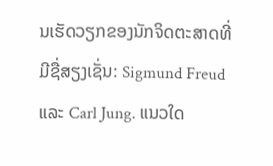ນເຮັດວຽກຂອງນັກຈິດຕະສາດທີ່ມີຊື່ສຽງເຊັ່ນ: Sigmund Freud ແລະ Carl Jung. ແນວໃດ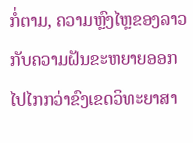ກໍ່ຕາມ, ຄວາມຫຼົງໄຫຼຂອງລາວກັບຄວາມຝັນຂະຫຍາຍອອກໄປໄກກວ່າຂົງເຂດວິທະຍາສາ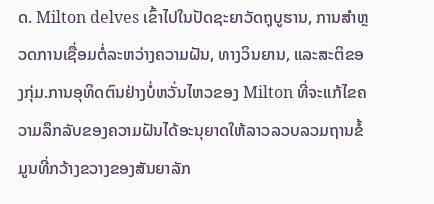ດ. Milton delves ເຂົ້າໄປໃນປັດຊະຍາວັດຖຸບູຮານ, ການສໍາຫຼວດການເຊື່ອມຕໍ່ລະຫວ່າງຄວາມຝັນ, ທາງວິນຍານ, ແລະສະຕິຂອງກຸ່ມ.ການອຸທິດຕົນຢ່າງບໍ່ຫວັ່ນໄຫວຂອງ Milton ທີ່ຈະແກ້ໄຂຄວາມລຶກລັບຂອງຄວາມຝັນໄດ້ອະນຸຍາດໃຫ້ລາວລວບລວມຖານຂໍ້ມູນທີ່ກວ້າງຂວາງຂອງສັນຍາລັກ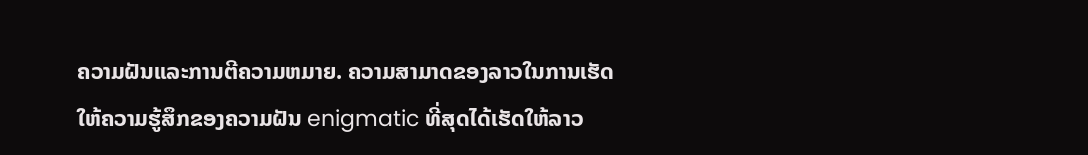ຄວາມຝັນແລະການຕີຄວາມຫມາຍ. ຄວາມສາມາດຂອງລາວໃນການເຮັດໃຫ້ຄວາມຮູ້ສຶກຂອງຄວາມຝັນ enigmatic ທີ່ສຸດໄດ້ເຮັດໃຫ້ລາວ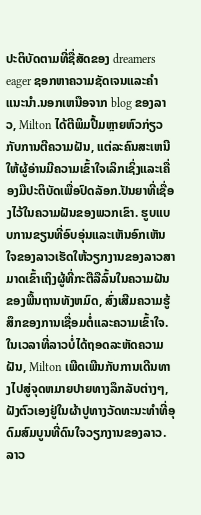ປະຕິບັດຕາມທີ່ຊື່ສັດຂອງ dreamers eager ຊອກຫາຄວາມຊັດເຈນແລະຄໍາແນະນໍາ.ນອກເຫນືອຈາກ blog ຂອງລາວ, Milton ໄດ້ຕີພິມປື້ມຫຼາຍຫົວກ່ຽວກັບການຕີຄວາມຝັນ, ແຕ່ລະຄົນສະເຫນີໃຫ້ຜູ້ອ່ານມີຄວາມເຂົ້າໃຈເລິກເຊິ່ງແລະເຄື່ອງມືປະຕິບັດເພື່ອປົດລັອກ.ປັນຍາທີ່ເຊື່ອງໄວ້ໃນຄວາມຝັນຂອງພວກເຂົາ. ຮູບແບບການຂຽນທີ່ອົບອຸ່ນແລະເຫັນອົກເຫັນໃຈຂອງລາວເຮັດໃຫ້ວຽກງານຂອງລາວສາມາດເຂົ້າເຖິງຜູ້ທີ່ກະຕືລືລົ້ນໃນຄວາມຝັນຂອງພື້ນຖານທັງຫມົດ, ສົ່ງເສີມຄວາມຮູ້ສຶກຂອງການເຊື່ອມຕໍ່ແລະຄວາມເຂົ້າໃຈ.ໃນເວລາທີ່ລາວບໍ່ໄດ້ຖອດລະຫັດຄວາມຝັນ, Milton ເພີດເພີນກັບການເດີນທາງໄປສູ່ຈຸດຫມາຍປາຍທາງລຶກລັບຕ່າງໆ, ຝັງຕົວເອງຢູ່ໃນຜ້າປູທາງວັດທະນະທໍາທີ່ອຸດົມສົມບູນທີ່ດົນໃຈວຽກງານຂອງລາວ. ລາວ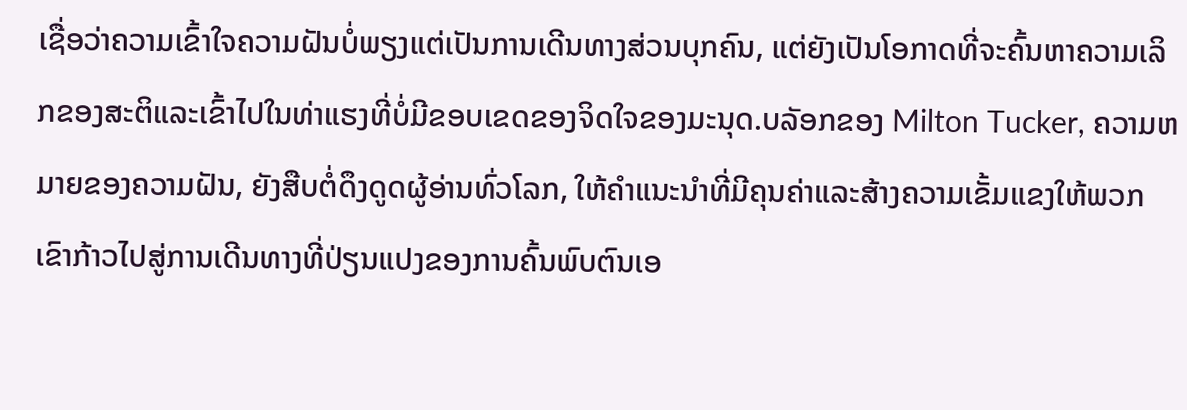ເຊື່ອວ່າຄວາມເຂົ້າໃຈຄວາມຝັນບໍ່ພຽງແຕ່ເປັນການເດີນທາງສ່ວນບຸກຄົນ, ແຕ່ຍັງເປັນໂອກາດທີ່ຈະຄົ້ນຫາຄວາມເລິກຂອງສະຕິແລະເຂົ້າໄປໃນທ່າແຮງທີ່ບໍ່ມີຂອບເຂດຂອງຈິດໃຈຂອງມະນຸດ.ບລັອກຂອງ Milton Tucker, ຄວາມຫມາຍຂອງຄວາມຝັນ, ຍັງສືບຕໍ່ດຶງດູດຜູ້ອ່ານທົ່ວໂລກ, ໃຫ້ຄໍາແນະນໍາທີ່ມີຄຸນຄ່າແລະສ້າງຄວາມເຂັ້ມແຂງໃຫ້ພວກເຂົາກ້າວໄປສູ່ການເດີນທາງທີ່ປ່ຽນແປງຂອງການຄົ້ນພົບຕົນເອ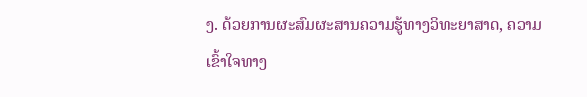ງ. ດ້ວຍການຜະສົມຜະສານຄວາມຮູ້ທາງວິທະຍາສາດ, ຄວາມເຂົ້າໃຈທາງ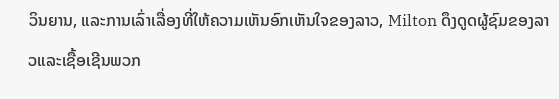ວິນຍານ, ແລະການເລົ່າເລື່ອງທີ່ໃຫ້ຄວາມເຫັນອົກເຫັນໃຈຂອງລາວ, Milton ດຶງດູດຜູ້ຊົມຂອງລາວແລະເຊື້ອເຊີນພວກ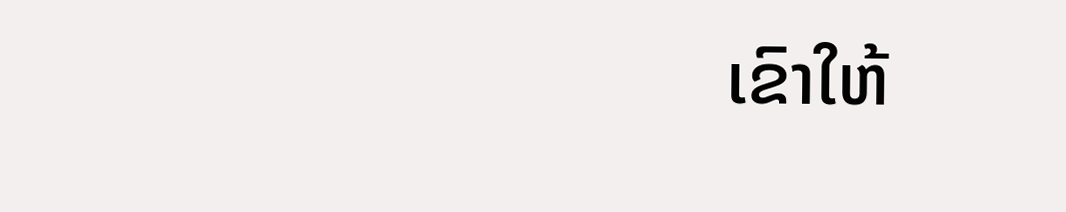ເຂົາໃຫ້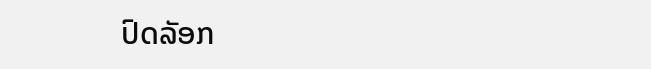ປົດລັອກ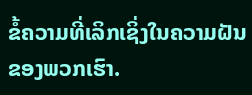ຂໍ້ຄວາມທີ່ເລິກເຊິ່ງໃນຄວາມຝັນຂອງພວກເຮົາ.